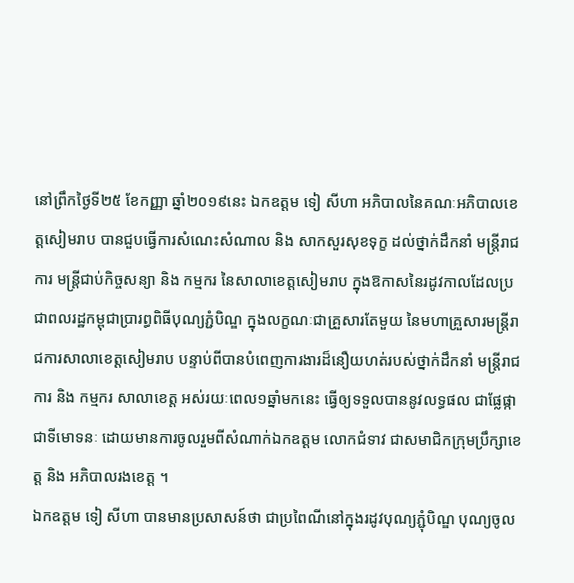នៅព្រឹកថ្ងៃទី២៥ ខែកញ្ញា ឆ្នាំ២០១៩នេះ ឯកឧត្តម ទៀ សីហា អភិបាលនៃគណៈអភិបាលខេត្តសៀមរាប បានជួបធ្វើការសំណេះសំណាល និង សាកសួរសុខទុក្ខ ដល់ថ្នាក់ដឹកនាំ មន្ត្រីរាជការ មន្ត្រីជាប់កិច្ចសន្យា និង កម្មករ នៃសាលាខេត្តសៀមរាប ក្នុងឱកាសនៃរដូវកាលដែលប្រជាពលរដ្ឋកម្ពុជាប្រារព្ធពិធីបុណ្យភ្ជំបិណ្ឌ ក្នុងលក្ខណៈជាគ្រួសារតែមួយ នៃមហាគ្រួសារមន្ត្រីរាជការសាលាខេត្តសៀមរាប បន្ទាប់ពីបានបំពេញការងារដ៏នឿយហត់របស់ថ្នាក់ដឹកនាំ មន្ត្រីរាជការ និង កម្មករ សាលាខេត្ត អស់រយៈពេល១ឆ្នាំមកនេះ ធ្វើឲ្យទទួលបាននូវលទ្ធផល ជាផ្លែផ្កាជាទីមោទនៈ ដោយមានការចូលរួមពីសំណាក់ឯកឧត្ដម លោកជំទាវ ជាសមាជិកក្រុមប្រឹក្សាខេត្ត និង អភិបាលរងខេត្ត ។
ឯកឧត្តម ទៀ សីហា បានមានប្រសាសន៍ថា ជាប្រពៃណីនៅក្នុងរដូវបុណ្យភ្ជុំបិណ្ឌ បុណ្យចូល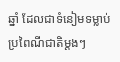ឆ្នាំ ដែលជាទំនៀមទម្លាប់ប្រពៃណីជាតិម្តងៗ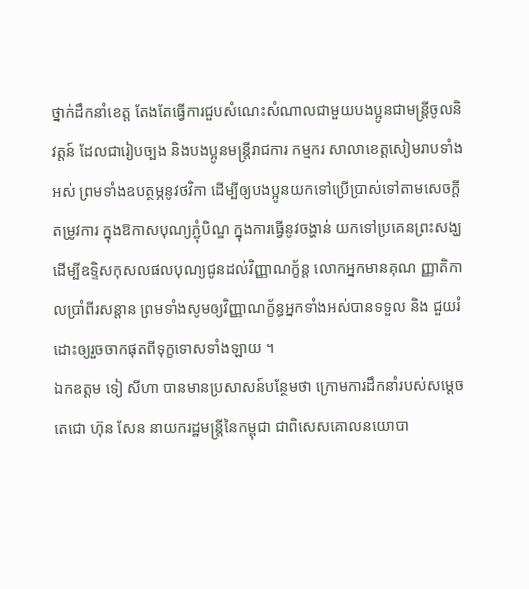ថ្នាក់ដឹកនាំខេត្ត តែងតែធ្វើការជួបសំណេះសំណាលជាមួយបងប្អូនជាមន្ត្រីចូលនិវត្តន៍ ដែលជារៀបច្បង និងបងប្អូនមន្ត្រីរាជការ កម្មករ សាលាខេត្តសៀមរាបទាំងអស់ ព្រមទាំងឧបត្ថម្ភនូវថវិកា ដើម្បីឲ្យបងប្អូនយកទៅប្រើប្រាស់ទៅតាមសេចក្តីតម្រូវការ ក្នុងឱកាសបុណ្យភ្ជុំបិណ្ឌ ក្នុងការធ្វើនូវចង្ហាន់ យកទៅប្រគេនព្រះសង្ឃ ដើម្បីឧទិ្ទសកុសលផលបុណ្យជូនដល់វិញ្ញាណក្ខ័ន្ត លោកអ្នកមានគុណ ញ្ញាតិកាលប្រាំពីរសន្ដាន ព្រមទាំងសូមឲ្យវិញ្ញាណក្ខ័ន្ធអ្នកទាំងអស់បានទទួល និង ជួយរំដោះឲ្យរួចចាកផុតពីទុក្ខទោសទាំងឡាយ ។
ឯកឧត្តម ទៀ សីហា បានមានប្រសាសន៍បន្ថែមថា ក្រោមការដឹកនាំរបស់សម្តេចតេជោ ហ៊ុន សែន នាយករដ្ឋមន្ត្រីនៃកម្ពុជា ជាពិសេសគោលនយោបា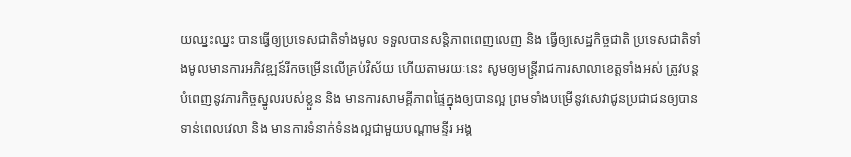យឈ្នះឈ្នះ បានធ្វើឲ្យប្រទេសជាតិទាំងមូល ទទួលបានសន្តិភាពពេញលេញ និង ធ្វើឲ្យសេដ្ឋកិច្ចជាតិ ប្រទេសជាតិទាំងមូលមានការអភិវឌ្ឍន៍រីកចម្រើនលើគ្រប់វិស័យ ហើយតាមរយៈនេះ សូមឲ្យមន្ត្រីរាជការសាលាខេត្តទាំងអស់ ត្រូវបន្តបំពេញនូវភារកិច្ចស្នូលរបស់ខ្លួន និង មានការសាមគ្គីភាពផ្ទៃក្នុងឲ្យបានល្អ ព្រមទាំងបម្រើនូវសេវាជូនប្រជាជនឲ្យបានទាន់ពេលវេលា និង មានការទំនាក់ទំនងល្អជាមួយបណ្តាមន្ទីរ អង្គ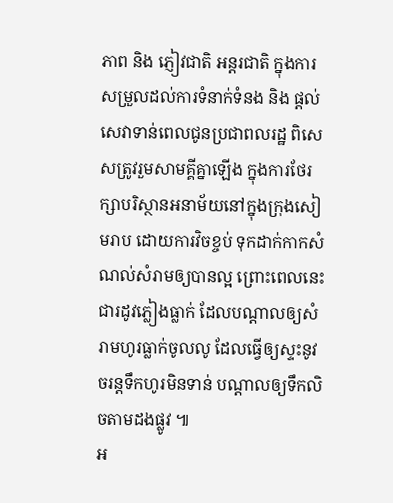ភាព និង ភ្ញៀវជាតិ អន្តរជាតិ ក្នុងការសម្រួលដល់ការទំនាក់ទំនង និង ផ្តល់សេវាទាន់ពេលជូនប្រជាពលរដ្ឋ ពិសេសត្រូវរួមសាមគ្គីគ្នាឡើង ក្នុងការថែរក្សាបរិស្ថានអនាម័យនៅក្នុងក្រុងសៀមរាប ដោយការវិចខ្ចប់ ទុកដាក់កាកសំណល់សំរាមឲ្យបានល្អ ព្រោះពេលនេះជារដូវភ្លៀងធ្លាក់ ដែលបណ្តាលឲ្យសំរាមហូរធ្លាក់ចូលលូ ដែលធ្វើឲ្យស្ទះនូវចរន្តទឹកហូរមិនទាន់ បណ្តាលឲ្យទឹកលិចតាមដងផ្លូវ ៕
អ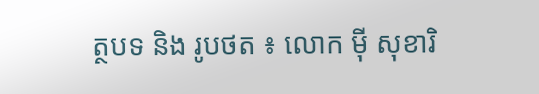ត្ថបទ និង រូបថត ៖ លោក ម៉ី សុខារិ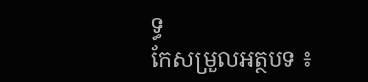ទ្ធ
កែសម្រួលអត្ថបទ ៖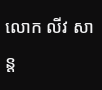លោក លីវ សាន្ត